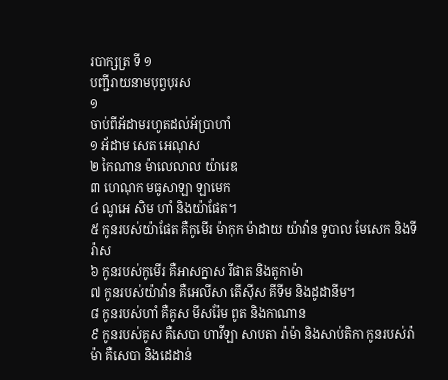របាក្សត្រ ទី ១
បញ្ជីរាយនាមបុព្វបុរស
១
ចាប់ពីអ័ដាមរហូតដល់អ័ប្រាហាំ
១ អ័ដាម សេត អេណុស
២ កៃណាន ម៉ាលេលាល យ៉ារេឌ
៣ ហេណុក មធូសាឡា ឡាមេក
៤ ណូអេ សិម ហាំ និងយ៉ាផែត។
៥ កូនរបស់យ៉ាផែត គឺកូមើរ ម៉ាកុក ម៉ាដាយ យ៉ាវ៉ាន ទូបាល មែសេក និងទីរ៉ាស
៦ កូនរបស់កូមើរ គឺអាសក្នាស រីផាត និងតូកាម៉ា
៧ កូនរបស់យ៉ាវ៉ាន គឺអេលីសា តើស៊ីស គីទីម និងដូដានីម។
៨ កូនរបស់ហាំ គឺគូស មីសរ៉ែម ពូត និងកាណាន
៩ កូនរបស់គូស គឺសេបា ហាវីឡា សាបតា រ៉ាម៉ា និងសាប់តិកា កូនរបស់រ៉ាម៉ា គឺសេបា និងដេដាន់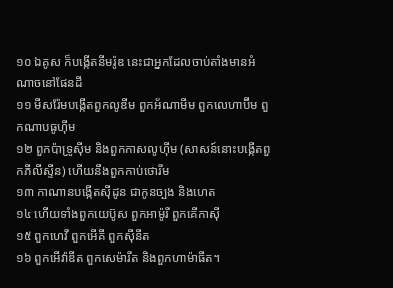១០ ឯគូស ក៏បង្កើតនីមរ៉ូឌ នេះជាអ្នកដែលចាប់តាំងមានអំណាចនៅផែនដី
១១ មីសរ៉ែមបង្កើតពួកលូឌីម ពួកអ័ណាមីម ពួកលេហាប៊ីម ពួកណាបធូហ៊ីម
១២ ពួកប៉ាទ្រូស៊ីម និងពួកកាសលូហ៊ីម (សាសន៍នោះបង្កើតពួកភីលីស្ទីន) ហើយនឹងពួកកាប់ថោរីម
១៣ កាណានបង្កើតស៊ីដូន ជាកូនច្បង និងហេត
១៤ ហើយទាំងពួកយេប៊ូស ពួកអាម៉ូរី ពួកគើកាស៊ី
១៥ ពួកហេវី ពួកអើគី ពួកស៊ីនីត
១៦ ពួកអើវ៉ាឌីត ពួកសេម៉ារីត និងពួកហាម៉ាធីត។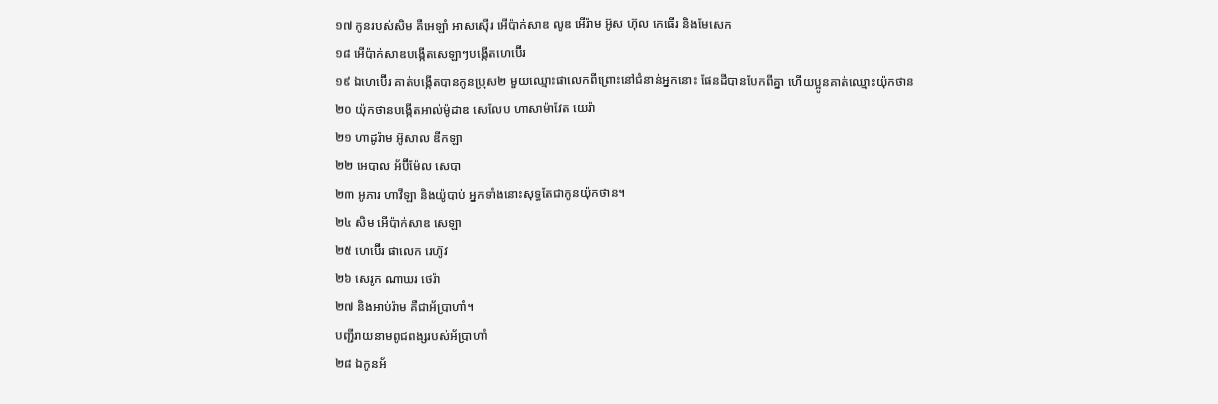១៧ កូនរបស់សិម គឺអេឡាំ អាសស៊ើរ អើប៉ាក់សាឌ លូឌ អើរ៉ាម អ៊ូស ហ៊ុល កេធើរ និងមែសេក
១៨ អើប៉ាក់សាឌបង្កើតសេឡាៗបង្កើតហេប៊ើរ
១៩ ឯហេប៊ើរ គាត់បង្កើតបានកូនប្រុស២ មួយឈ្មោះផាលេកពីព្រោះនៅជំនាន់អ្នកនោះ ផែនដីបានបែកពីគ្នា ហើយប្អូនគាត់ឈ្មោះយ៉ុកថាន
២០ យ៉ុកថានបង្កើតអាល់ម៉ូដាឌ សេលែប ហាសាម៉ាវែត យេរ៉ា
២១ ហាដូរ៉ាម អ៊ូសាល ឌីកឡា
២២ អេបាល អ័ប៊ីម៉ែល សេបា
២៣ អូភារ ហាវីឡា និងយ៉ូបាប់ អ្នកទាំងនោះសុទ្ធតែជាកូនយ៉ុកថាន។
២៤ សិម អើប៉ាក់សាឌ សេឡា
២៥ ហេប៊ើរ ផាលេក រេហ៊ូវ
២៦ សេរូក ណាឃរ ថេរ៉ា
២៧ និងអាប់រ៉ាម គឺជាអ័ប្រាហាំ។
បញ្ជីរាយនាមពូជពង្សរបស់អ័ប្រាហាំ
២៨ ឯកូនអ័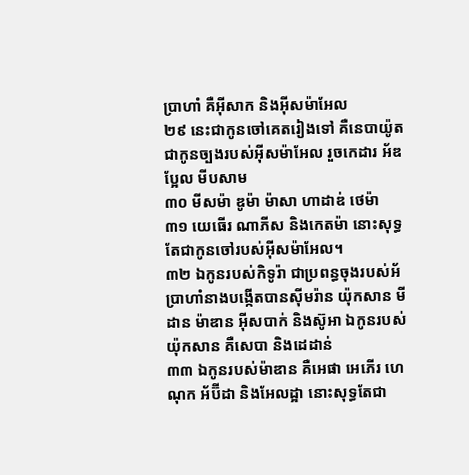ប្រាហាំ គឺអ៊ីសាក និងអ៊ីសម៉ាអែល
២៩ នេះជាកូនចៅគេតរៀងទៅ គឺនេបាយ៉ូត ជាកូនច្បងរបស់អ៊ីសម៉ាអែល រួចកេដារ អ័ឌប្អែល មីបសាម
៣០ មីសម៉ា ឌូម៉ា ម៉ាសា ហាដាឌ់ ថេម៉ា
៣១ យេធើរ ណាភីស និងកេតម៉ា នោះសុទ្ធតែជាកូនចៅរបស់អ៊ីសម៉ាអែល។
៣២ ឯកូនរបស់កិទូរ៉ា ជាប្រពន្ធចុងរបស់អ័ប្រាហាំនាងបង្កើតបានស៊ីមរ៉ាន យ៉ុកសាន មីដាន ម៉ាឌាន អ៊ីសបាក់ និងស៊ូអា ឯកូនរបស់យ៉ុកសាន គឺសេបា និងដេដាន់
៣៣ ឯកូនរបស់ម៉ាឌាន គឺអេផា អេភើរ ហេណុក អ័ប៊ីដា និងអែលដ្អា នោះសុទ្ធតែជា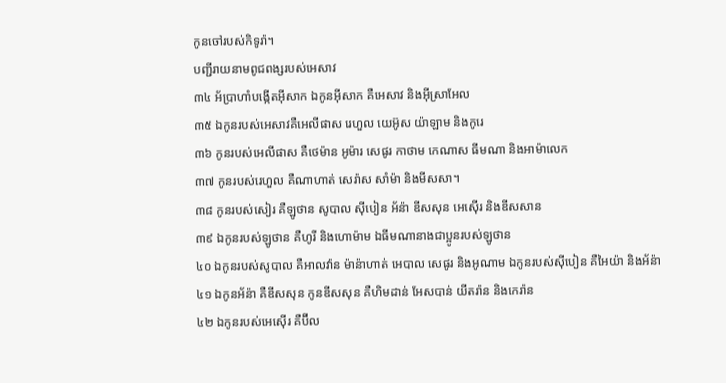កូនចៅរបស់កិទូរ៉ា។
បញ្ជីរាយនាមពូជពង្សរបស់អេសាវ
៣៤ អ័ប្រាហាំបង្កើតអ៊ីសាក ឯកូនអ៊ីសាក គឺអេសាវ និងអ៊ីស្រាអែល
៣៥ ឯកូនរបស់អេសាវគឺអេលីផាស រេហួល យេអ៊ូស យ៉ាឡាម និងកូរេ
៣៦ កូនរបស់អេលីផាស គឺថេម៉ាន អូម៉ារ សេផូរ កាថាម កេណាស ធីមណា និងអាម៉ាលេក
៣៧ កូនរបស់រេហួល គឺណាហាត់ សេរ៉ាស សាំម៉ា និងមីសសា។
៣៨ កូនរបស់សៀរ គឺឡូថាន សូបាល ស៊ីបៀន អ័ន៉ា ឌីសសុន អេស៊ើរ និងឌីសសាន
៣៩ ឯកូនរបស់ឡូថាន គឺហូរី និងហោម៉ាម ឯធីមណានាងជាប្អូនរបស់ឡូថាន
៤០ ឯកូនរបស់សូបាល គឺអាលវ៉ាន ម៉ាន៉ាហាត់ អេបាល សេផូរ និងអូណាម ឯកូនរបស់ស៊ីបៀន គឺអៃយ៉ា និងអ័ន៉ា
៤១ ឯកូនអ័ន៉ា គឺឌីសសុន កូនឌីសសុន គឺហិមដាន់ អែសបាន់ យីតរ៉ាន និងកេរ៉ាន
៤២ ឯកូនរបស់អេស៊ើរ គឺប៊ីល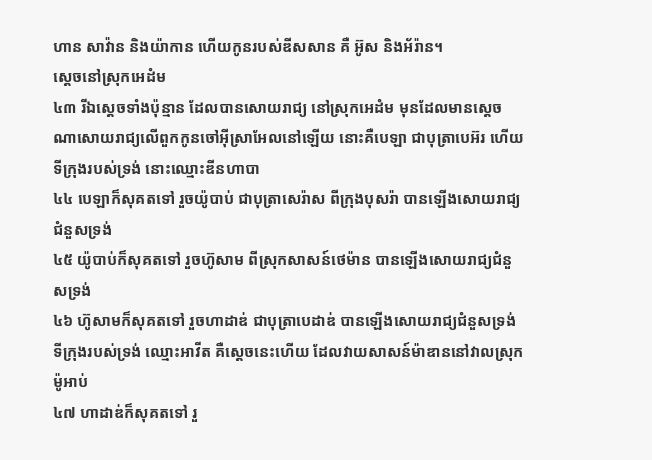ហាន សាវ៉ាន និងយ៉ាកាន ហើយកូនរបស់ឌីសសាន គឺ អ៊ូស និងអ័រ៉ាន។
ស្តេចនៅស្រុកអេដំម
៤៣ រីឯស្តេចទាំងប៉ុន្មាន ដែលបានសោយរាជ្យ នៅស្រុកអេដំម មុនដែលមានស្តេចណាសោយរាជ្យលើពួកកូនចៅអ៊ីស្រាអែលនៅឡើយ នោះគឺបេឡា ជាបុត្រាបេអ៊រ ហើយទីក្រុងរបស់ទ្រង់ នោះឈ្មោះឌីនហាបា
៤៤ បេឡាក៏សុគតទៅ រួចយ៉ូបាប់ ជាបុត្រាសេរ៉ាស ពីក្រុងបុសរ៉ា បានឡើងសោយរាជ្យជំនួសទ្រង់
៤៥ យ៉ូបាប់ក៏សុគតទៅ រួចហ៊ូសាម ពីស្រុកសាសន៍ថេម៉ាន បានឡើងសោយរាជ្យជំនួសទ្រង់
៤៦ ហ៊ូសាមក៏សុគតទៅ រួចហាដាឌ់ ជាបុត្រាបេដាឌ់ បានឡើងសោយរាជ្យជំនួសទ្រង់ ទីក្រុងរបស់ទ្រង់ ឈ្មោះអាវីត គឺស្តេចនេះហើយ ដែលវាយសាសន៍ម៉ាឌាននៅវាលស្រុកម៉ូអាប់
៤៧ ហាដាឌ់ក៏សុគតទៅ រួ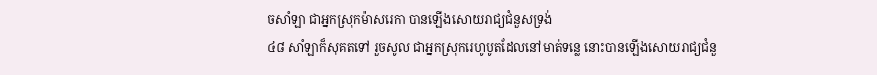ចសាំឡា ជាអ្នកស្រុកម៉ាសរេកា បានឡើងសោយរាជ្យជំនួសទ្រង់
៤៨ សាំឡាក៏សុគតទៅ រួចសូល ជាអ្នកស្រុករេហូបូតដែលនៅមាត់ទន្លេ នោះបានឡើងសោយរាជ្យជំនួ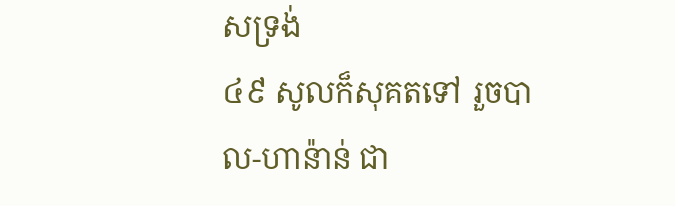សទ្រង់
៤៩ សូលក៏សុគតទៅ រួចបាល-ហាន៉ាន់ ជា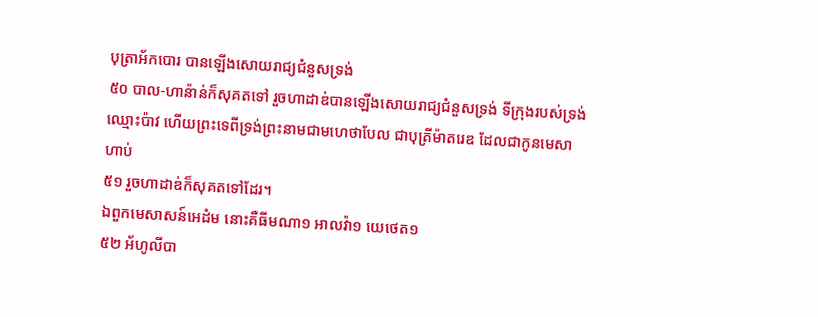បុត្រាអ័កបោរ បានឡើងសោយរាជ្យជំនួសទ្រង់
៥០ បាល-ហាន៉ាន់ក៏សុគតទៅ រួចហាដាឌ់បានឡើងសោយរាជ្យជំនួសទ្រង់ ទីក្រុងរបស់ទ្រង់ឈ្មោះប៉ាវ ហើយព្រះទេពីទ្រង់ព្រះនាមជាមហេថាបែល ជាបុត្រីម៉ាតរេឌ ដែលជាកូនមេសាហាប់
៥១ រួចហាដាឌ់ក៏សុគតទៅដែរ។
ឯពួកមេសាសន៍អេដំម នោះគឺធីមណា១ អាលវ៉ា១ យេថេត១
៥២ អ័ហូលីបា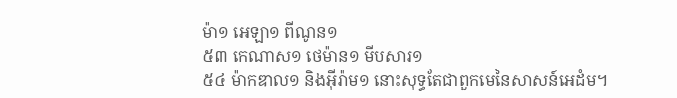ម៉ា១ អេឡា១ ពីណូន១
៥៣ កេណាស១ ថេម៉ាន១ មីបសារ១
៥៤ ម៉ាកឌាល១ និងអ៊ីរ៉ាម១ នោះសុទ្ធតែជាពួកមេនៃសាសន៍អេដំម។